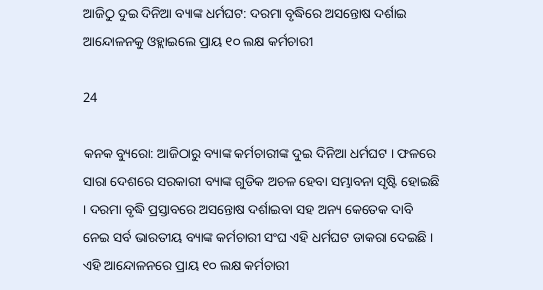ଆଜିଠୁ ଦୁଇ ଦିନିଆ ବ୍ୟାଙ୍କ ଧର୍ମଘଟ: ଦରମା ବୃଦ୍ଧିରେ ଅସନ୍ତୋଷ ଦର୍ଶାଇ ଆନ୍ଦୋଳନକୁ ଓହ୍ଲାଇଲେ ପ୍ରାୟ ୧୦ ଲକ୍ଷ କର୍ମଚାରୀ

24

କନକ ବ୍ୟୁରୋ: ଆଜିଠାରୁ ବ୍ୟାଙ୍କ କର୍ମଚାରୀଙ୍କ ଦୁଇ ଦିନିଆ ଧର୍ମଘଟ । ଫଳରେ ସାରା ଦେଶରେ ସରକାରୀ ବ୍ୟାଙ୍କ ଗୁଡିକ ଅଚଳ ହେବା ସମ୍ଭାବନା ସୃଷ୍ଟି ହୋଇଛି । ଦରମା ବୃଦ୍ଧି ପ୍ରସ୍ତାବରେ ଅସନ୍ତୋଷ ଦର୍ଶାଇବା ସହ ଅନ୍ୟ କେତେକ ଦାବି ନେଇ ସର୍ବ ଭାରତୀୟ ବ୍ୟାଙ୍କ କର୍ମଚାରୀ ସଂଘ ଏହି ଧର୍ମଘଟ ଡାକରା ଦେଇଛି । ଏହି ଆନ୍ଦୋଳନରେ ପ୍ରାୟ ୧୦ ଲକ୍ଷ କର୍ମଚାରୀ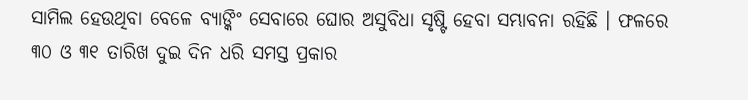ସାମିଲ ହେଉଥିବା ବେଳେ ବ୍ୟାଙ୍କିଂ ସେବାରେ ଘୋର ଅସୁବିଧା ସୃଷ୍ଟି ହେବା ସମ୍ଭାବନା ରହିଛି । ଫଳରେ ୩୦ ଓ ୩୧ ତାରିଖ ଦୁଇ ଦିନ ଧରି ସମସ୍ତ ପ୍ରକାର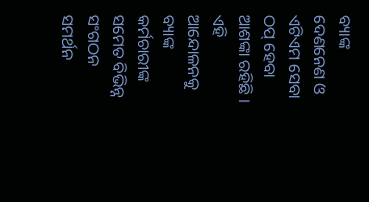ବ୍ୟାଙ୍କ ଦେଣନେଣ ଓ ଏଟିଏମ ସେବା ଠପ୍ ହେବା ଆଶଙ୍କା ରହିଛି । ଏହି ଆନ୍ଦୋଳନକୁ ବ୍ୟାଙ୍କ କର୍ମଚାରୀଙ୍କ ସମେତ ବିଭିନ୍ନ ସଂଗଠନ ସମର୍ଥନ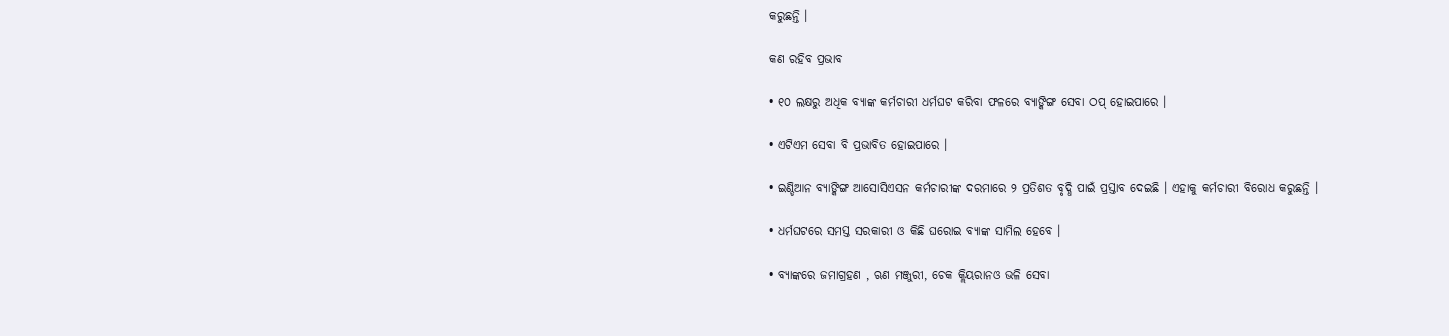କରୁଛନ୍ତି ।

କଣ ରହିବ ପ୍ରଭାବ

• ୧୦ ଲକ୍ଷରୁ ଅଧିକ ବ୍ୟାଙ୍କ କର୍ମଚାରୀ ଧର୍ମଘଟ କରିବା ଫଳରେ ବ୍ୟାଙ୍କିଙ୍ଗ ସେବା ଠପ୍ ହୋଇପାରେ ।

• ଏଟିଏମ ସେବା ବି ପ୍ରଭାବିତ ହୋଇପାରେ ।

• ଇଣ୍ଡିଆନ ବ୍ୟାଙ୍କିଙ୍ଗ ଆସୋସିଏସନ କର୍ମଚାରୀଙ୍କ ଦରମାରେ ୨ ପ୍ରତିଶତ ବୃଦ୍ଧି ପାଇଁ ପ୍ରସ୍ତାବ ଦେଇଛି । ଏହାକୁ କର୍ମଚାରୀ ବିରୋଧ କରୁଛନ୍ତି ।

• ଧର୍ମଘଟରେ ସମସ୍ତ ସରକାରୀ ଓ କିଛି ଘରୋଇ ବ୍ୟାଙ୍କ ସାମିଲ ହେବେ ।

• ବ୍ୟାଙ୍କରେ ଜମାଗ୍ରହଣ , ଋଣ ମଞ୍ଜୁରୀ, ଚେକ କ୍ଲିୟରାନଓ ଭଳି ସେବା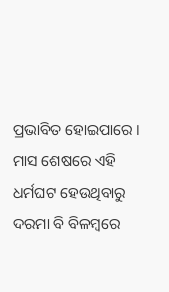ପ୍ରଭାବିତ ହୋଇପାରେ । ମାସ ଶେଷରେ ଏହି ଧର୍ମଘଟ ହେଉଥିବାରୁ ଦରମା ବି ବିଳମ୍ବରେ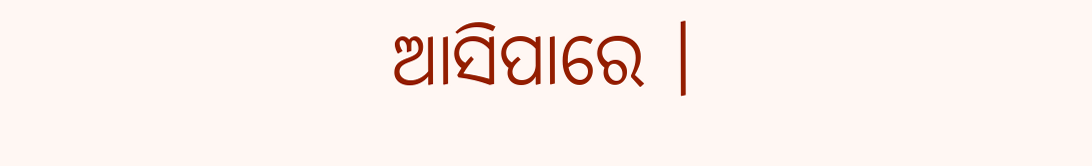ଆସିପାରେ ।